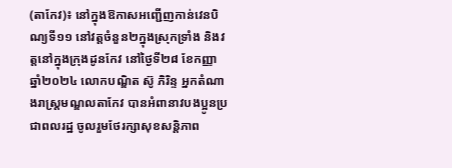(តាកែវ)៖ នៅក្នុងឱកាសអញ្ជើញកាន់វេនបិណ្យទី១១ នៅវត្តចំនួន២ក្នុងស្រុកទ្រាំង និងវត្តនៅក្នុងក្រុងដូនកែវ នៅថ្ងៃទី២៨ ខែកញ្ញា ឆ្នាំ២០២៤ លោកបណ្ឌិត ស៊ូ ភិរិន្ទ អ្នកតំណាងរាស្ត្រមណ្ឌលតាកែវ បានអំពានាវបងប្អូនប្រជាពលរដ្ឋ ចូលរួមថែរក្សាសុខសន្តិភាព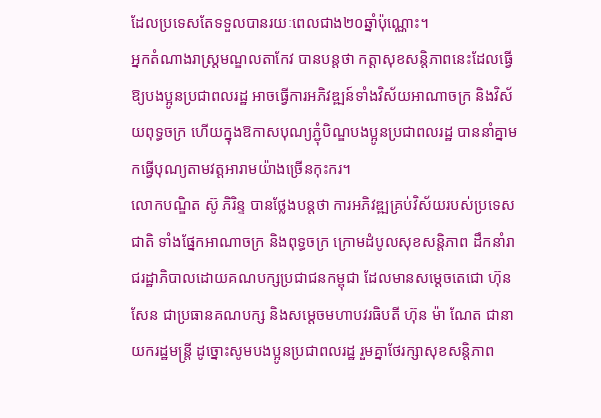ដែលប្រទេសតែទទួលបានរយៈពេលជាង២០ឆ្នាំប៉ុណ្ណោះ។
អ្នកតំណាងរាស្ត្រមណ្ឌលតាកែវ បានបន្តថា កត្តាសុខសន្តិភាពនេះដែលធ្វើឱ្យបងប្អូនប្រជាពលរដ្ឋ អាចធ្វើការអភិវឌ្ឍន៍ទាំងវិស័យអាណាចក្រ និងវិស័យពុទ្ធចក្រ ហើយក្នុងឱកាសបុណ្យភ្ជុំបិណ្ឌបងប្អូនប្រជាពលរដ្ឋ បាននាំគ្នាមកធ្វើបុណ្យតាមវត្តអារាមយ៉ាងច្រើនកុះករ។
លោកបណ្ឌិត ស៊ូ ភិរិន្ទ បានថ្លែងបន្តថា ការអភិវឌ្ឍគ្រប់វិស័យរបស់ប្រទេសជាតិ ទាំងផ្នែកអាណាចក្រ និងពុទ្ធចក្រ ក្រោមដំបូលសុខសន្តិភាព ដឹកនាំរាជរដ្ឋាភិបាលដោយគណបក្សប្រជាជនកម្ពុជា ដែលមានសម្តេចតេជោ ហ៊ុន សែន ជាប្រធានគណបក្ស និងសម្តេចមហាបវរធិបតី ហ៊ុន ម៉ា ណែត ជានាយករដ្ឋមន្ត្រី ដូច្នោះសូមបងប្អូនប្រជាពលរដ្ឋ រួមគ្នាថែរក្សាសុខសន្តិភាព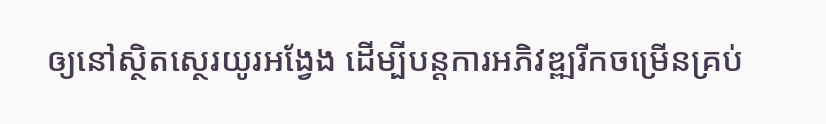ឲ្យនៅស្ថិតស្ថេរយូរអង្វែង ដើម្បីបន្ដការអភិវឌ្ឍរីកចម្រើនគ្រប់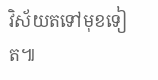វិស័យតទៅមុខទៀត៕